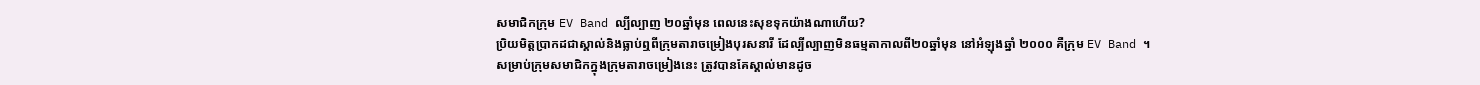សមាជិកក្រុម EV Band ល្បីល្បាញ ២០ឆ្នាំមុន ពេលនេះសុខទុកយ៉ាងណាហើយ?
ប្រិយមិត្តប្រាកដជាស្គាល់និងធ្លាប់ឮពីក្រុមតារាចម្រៀងបុរសនារី ដែល្បីល្បាញមិនធម្មតាកាលពី២០ឆ្នាំមុន នៅអំឡុងឆ្នាំ ២០០០ គឺក្រុម EV Band ។
សម្រាប់ក្រុមសមាជិកក្នុងក្រុមតារាចម្រៀងនេះ ត្រូវបានគែស្គាល់មានដូច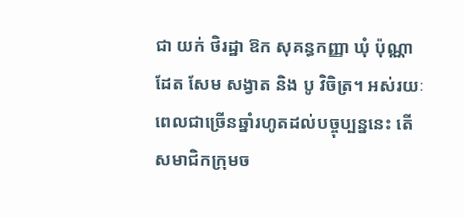ជា យក់ ថិរដ្ឋា ឱក សុគន្ធកញ្ញា ឃុំ ប៉ុណ្ណាដែត សែម សង្វាត និង បូ វិចិត្រ។ អស់រយៈពេលជាច្រើនឆ្នាំរហូតដល់បច្ចុប្បន្ននេះ តើសមាជិកក្រុមច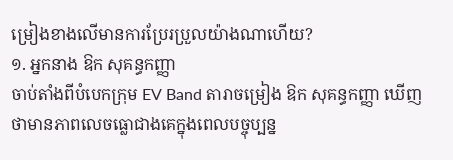ម្រៀងខាងលើមានការប្រែរប្រួលយ៉ាងណាហើយ?
១. អ្នកនាង ឱក សុគន្ធកញ្ញា
ចាប់តាំងពីបំបេកក្រុម EV Band តារាចម្រៀង ឱក សុគន្ធកញ្ញា ឃើញថាមានភាពលេចធ្លោជាងគេក្នុងពេលបច្ចុប្បន្ន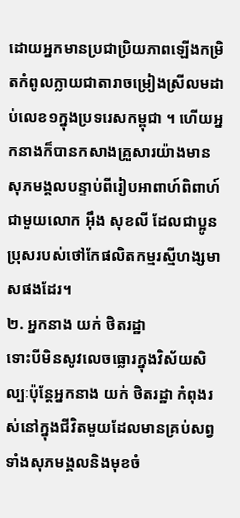ដោយអ្នកមានប្រជាប្រិយភាពឡើងកម្រិតកំពូលក្លាយជាតារាចម្រៀងស្រីលមដាប់លេខ១ក្នុងប្រទរេសកម្ពុជា ។ ហើយអ្នកនាងក៏បានកសាងគ្រួសារយ៉ាងមាន សុភមង្គលបន្ទាប់ពីរៀបអាពាហ៍ពិពាហ៍ជាមួយលោក អ៊ឹង សុខលី ដែលជាប្អូនប្រុសរបស់ថៅកែផលិតកម្មរស្មីហង្សមាសផងដែរ។
២. អ្នកនាង យក់ ថិតរដ្ឋា
ទោះបីមិនសូវលេចធ្លោរក្នុងវិស័យសិល្បៈប៉ុន្តែអ្នកនាង យក់ ថិតរដ្ឋា កំពុងរស់នៅក្នុងជីវិតមួយដែលមានគ្រប់សព្វ ទាំងសុភមង្គលនិងមុខចំ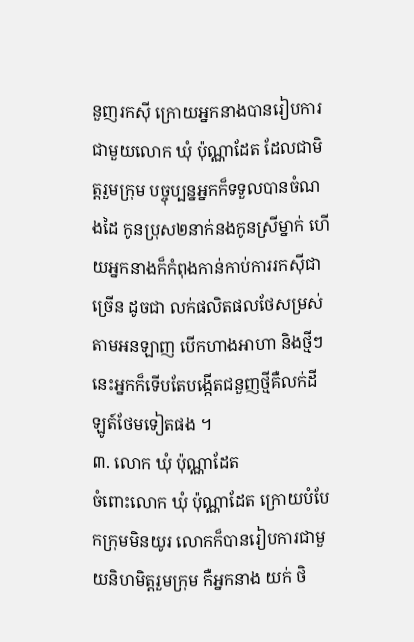នួញរកស៊ី ក្រោយអ្នកនាងបានរៀបការជាមួយលោក ឃុំ ប៉ុណ្ណាដែត ដែលជាមិត្តរួមក្រុម បច្ចុប្បន្នអ្នកក៏ទទួលបានចំណងដៃ កូនប្រុស២នាក់នងកូនស្រីម្នាក់ ហើយអ្នកនាងក៏កំពុងកាន់កាប់ការរកស៊ីជាច្រើន ដូចជា លក់ផលិតផលថែសម្រស់តាមអនឡាញ បើកហាងអាហា និងថ្មីៗនេះអ្នកក៏ទើបតែបង្កើតជនួញថ្មីគឺលក់ដីឡូត៍ថែមទៀតផង ។
៣. លោក ឃុំ ប៉ុណ្ណាដែត
ចំពោះលោក ឃុំ ប៉ុណ្ណាដែត ក្រោយបំបែកក្រុមមិនយូរ លោកក៏បានរៀបការជាមួយនិហមិត្តរួមក្រុម កឺអ្នកនាង យក់ ថិ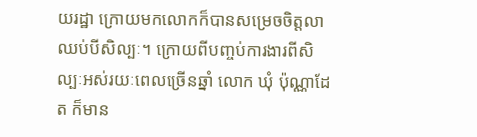យរដ្ឋា ក្រោយមកលោកក៏បានសម្រេចចិត្តលាឈប់បីសិល្បៈ។ ក្រោយពីបញ្ចប់ការងារពីសិល្បៈអស់រយៈពេលច្រើនឆ្នាំ លោក ឃុំ ប៉ុណ្ណាដែត ក៏មាន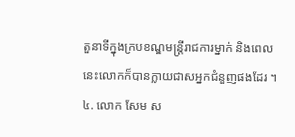តួនាទីក្នុងក្របខណ្ឌមន្ត្រីរាជការម្នាក់ និងពេលនេះលោកក៏បានក្លាយជាសអ្នកជំនួញផងដែរ ។
៤. លោក សែម ស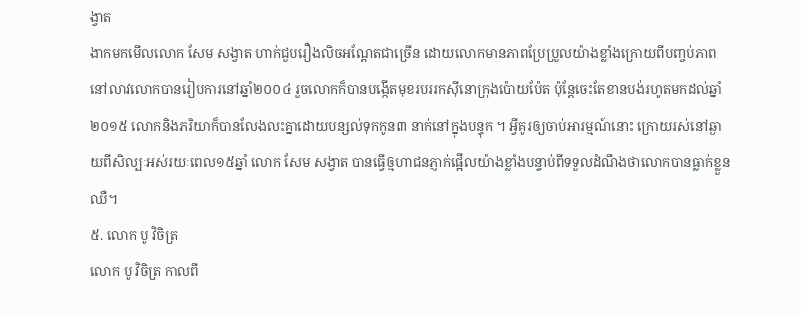ង្វាត
ងាកមកមើលលោក សែម សង្វាត ហាក់ជួបរឿងលិចអណ្ដែតជាច្រើន ដោយលោកមានភាពប្រែប្រួលយ៉ាងខ្លាំងក្រោយពីបញ្ចប់ភាពនៅលាវលោកបានរៀបការនៅឆ្នាំ២០០៤ រួចលោកក៏បានបង្កើតមុខរបររកស៊ីនោក្រុងប៉ោយប៉ែត ប៉ុន្តែចេះតែខានបង់រហូតមកដល់ឆ្នាំ២០១៥ លោកនិងភរិយាក៏បានលែងលះគ្នាដោយបន្សល់ទុកកូន៣ នាក់នៅក្នុងបន្ទុក ។ អ្វីគូរឲ្យចាប់អារម្មណ៍នោះ ក្រោយរស់នៅឆ្ងាយពីសិល្បៈអស់រយៈពេល១៥ឆ្នាំ លោក សែម សង្វាត បានធ្វើឲ្មហាជនភ្ញាក់ផ្អើលយ៉ាងខ្លាំងបន្ទាប់ពីទទួលដំណឹងថាលោកបានធ្លាក់ខ្លួនឈឺ។
៥. លោក បូ វិចិត្រ
លោក បូ វិចិត្រ កាលពី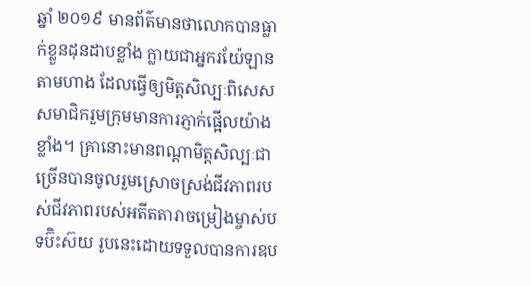ឆ្នាំ ២០១៩ មានព័ត៌មានថាលោកបានធ្លាក់ខ្លួនដុនដាបខ្លាំង ក្លាយជាអ្នករយ៉ែឡានតាមហាង ដែលធ្វើឲ្យមិត្តសិល្បៈពិសេសសមាជិករួមក្រុមមានការភ្ញាក់ផ្អើលយ៉ាងខ្លាំង។ គ្រានោះមានពណ្ដាមិត្តសិល្បៈជាច្រើនបានចូលរួមស្រោចស្រង់ជីវភាពរបស់ជីវភាពរបស់អតីតតារាចម្រៀងម្ចាស់បទប៊ិះស៊យ រូបនេះដោយទទួលបានការឧប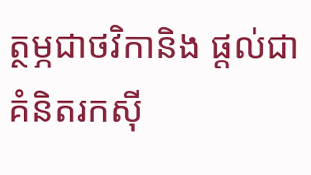ត្ថម្ភជាថវិកានិង ផ្ដល់ជាគំនិតរកស៊ី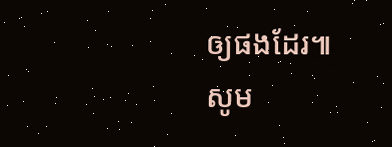ឲ្យផងដែរ៕
សូម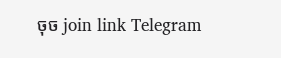ចុច join link Telegram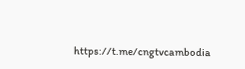https://t.me/cngtvcambodia